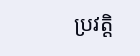ប្រវត្តិ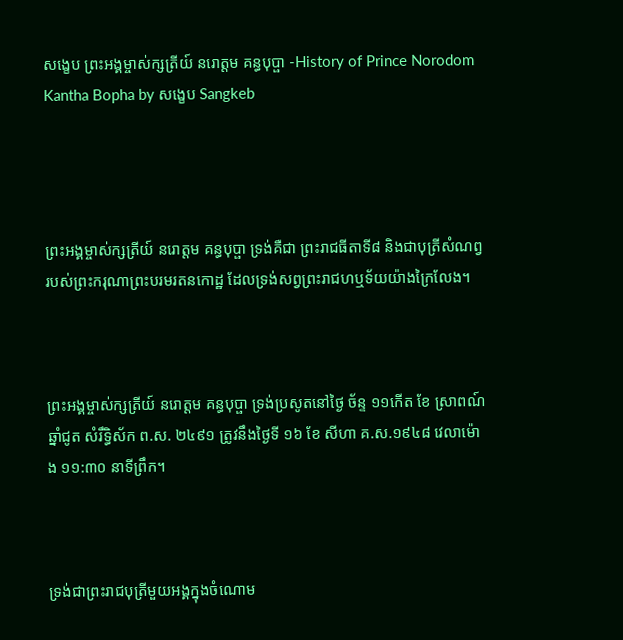សង្ខេប ព្រះអង្គម្ចាស់ក្សត្រីយ៍ នរោត្តម គន្ធបុប្ផា -History of Prince Norodom Kantha Bopha by សង្ខេប Sangkeb




ព្រះអង្គម្ចាស់ក្សត្រីយ៍ នរោត្តម គន្ធបុប្ផា ទ្រង់គឺជា ព្រះរាជធីតាទី៨ និងជាបុត្រីសំណព្វ របស់ព្រះករុណាព្រះបរមរតនកោដ្ឋ ដែលទ្រង់សព្វព្រះរាជហឬទ័យយ៉ាងក្រៃលែង។



ព្រះអង្គម្ចាស់ក្សត្រីយ៍ នរោត្តម គន្ធបុប្ផា ទ្រង់ប្រសូតនៅថ្ងៃ ច័ន្ទ ១១កើត ខែ ស្រាពណ៍ ឆ្នាំជូត សំរឹទ្ធិស័ក ព.ស. ២៤៩១ ត្រូវនឹងថ្ងៃទី ១៦ ខែ សីហា គ.ស.១៩៤៨ វេលាម៉ោង ១១:៣០ នាទីព្រឹក។



ទ្រង់ជាព្រះរាជបុត្រីមួយអង្គក្នុងចំណោម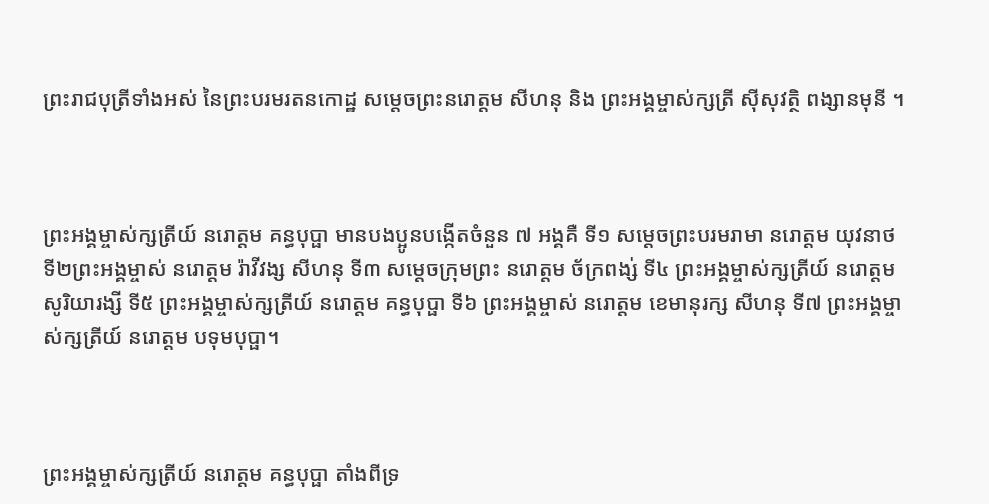ព្រះរាជបុត្រីទាំងអស់ នៃព្រះបរមរតនកោដ្ឋ សម្តេចព្រះនរោត្តម សីហនុ និង ព្រះអង្គម្ចាស់ក្សត្រី ស៊ីសុវត្ថិ ពង្សានមុនី ។



ព្រះអង្គម្ចាស់ក្សត្រីយ៍ នរោត្តម គន្ធបុប្ផា មានបងប្អូនបង្កើតចំនួន ៧ អង្គគឺ ទី១ សម្តេចព្រះបរមរាមា នរោត្តម យុវនាថ ទី២ព្រះអង្គម្ចាស់ នរោត្តម រ៉ាវីវង្ស សីហនុ ទី៣ សម្តេចក្រុមព្រះ នរោត្តម ច័ក្រពង្ស់ ទី៤ ព្រះអង្គម្ចាស់ក្សត្រីយ៍ នរោត្តម សូរិយារង្សី ទី៥ ព្រះអង្គម្ចាស់ក្សត្រីយ៍ នរោត្តម គន្ធបុប្ផា ទី៦ ព្រះអង្គម្ចាស់ នរោត្តម ខេមានុរក្ស សីហនុ ទី៧ ព្រះអង្គម្ចាស់ក្សត្រីយ៍ នរោត្តម បទុមបុប្ផា។



ព្រះអង្គម្ចាស់ក្សត្រីយ៍ នរោត្តម គន្ធបុប្ផា តាំងពីទ្រ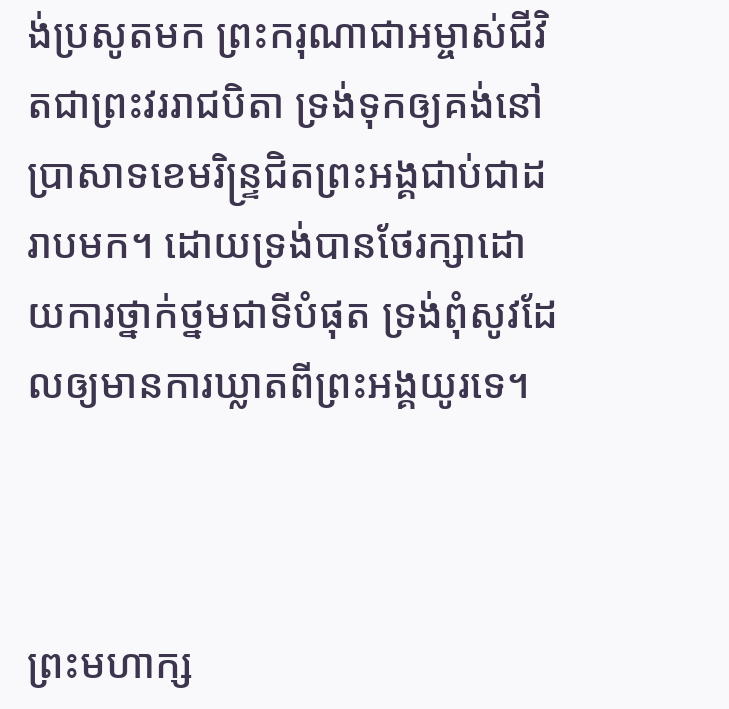ង់ប្រសូតមក ព្រះករុណាជាអម្ចាស់ជីវិតជាព្រះវររាជបិតា ទ្រង់ទុកឲ្យគង់នៅប្រាសាទខេមរិន្ទ្រជិតព្រះអង្គជាប់ជាដរាបមក។ ដោយទ្រង់បានថែរក្សាដោយការថ្នាក់ថ្នមជាទីបំផុត ទ្រង់ពុំសូវដែលឲ្យមានការឃ្លាតពីព្រះអង្គយូរទេ។



ព្រះមហាក្ស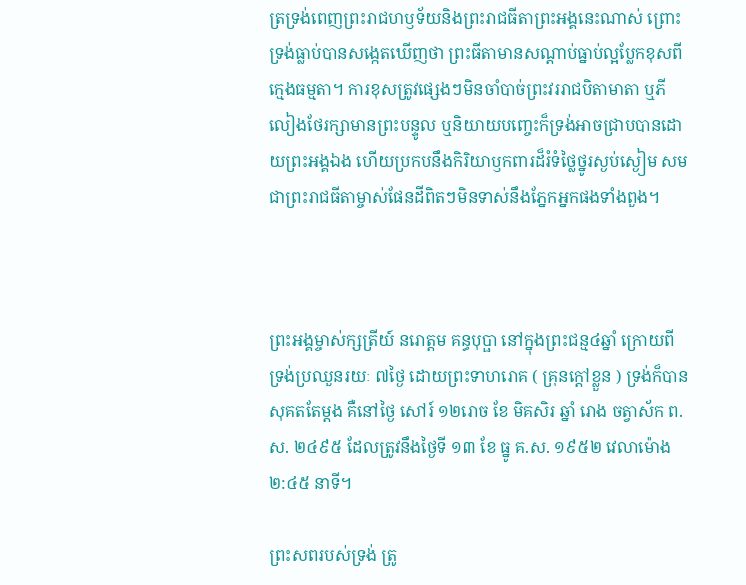ត្រទ្រង់ពេញព្រះរាជហឫទ័យនិងព្រះរាជធីតាព្រះអង្គនេះណាស់ ព្រោះទ្រង់ធ្លាប់បានសង្កេតឃើញថា ព្រះធីតាមានសណ្ដាប់ធ្នាប់ល្អប្លែកខុសពីក្មេងធម្មតា។ ការខុសត្រូវផ្សេងៗមិនចាំបាច់ព្រះវររាជបិតាមាតា ឬភីលៀងថែរក្សាមានព្រះបន្ទូល ឬនិយាយបញ្ចេះក៏ទ្រង់អាចជ្រាបបានដោយព្រះអង្គឯង ហើយប្រកបនឹងកិរិយាឫកពារដ៏រំទំថ្លៃថ្នូរស្ងប់ស្ងៀម សមជាព្រះរាជធីតាម្ចាស់ផែនដីពិតៗមិនទាស់នឹងភ្នែកអ្នកផងទាំងពួង។



ព្រះអង្គម្ចាស់ក្សត្រីយ៍ នរោត្តម គន្ធបុប្ផា នៅក្នុងព្រះជន្ម៤ឆ្នាំ ក្រោយពីទ្រង់ប្រឈួនរយៈ ៧ថ្ងៃ ដោយព្រះទាហរោគ ( គ្រុនក្តៅខ្លួន ) ទ្រង់ក៏បានសុគតតែម្ដង គឺនៅថ្ងៃ សៅរ៍ ១២រោច ខែ មិគសិរ ឆ្នាំ រោង ចត្វាស័ក ព.ស. ២៤៩៥ ដែលត្រូវនឹងថ្ងៃទី ១៣ ខែ ធ្នូ គ.ស. ១៩៥២ វេលាម៉ោង ២:៤៥ នាទី។

ព្រះសពរបស់ទ្រង់ ត្រូ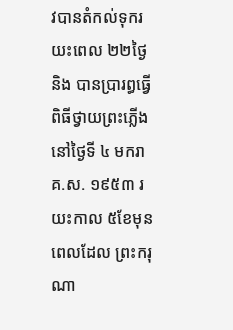វបានតំកល់ទុករយះពេល ២២ថ្ងៃ និង បានប្រារព្ធធ្វើពិធីថ្វាយព្រះភ្លើង នៅថ្ងៃទី ៤ មករា គ.ស. ១៩៥៣ រយះកាល ៥ខែមុនពេលដែល ព្រះករុណា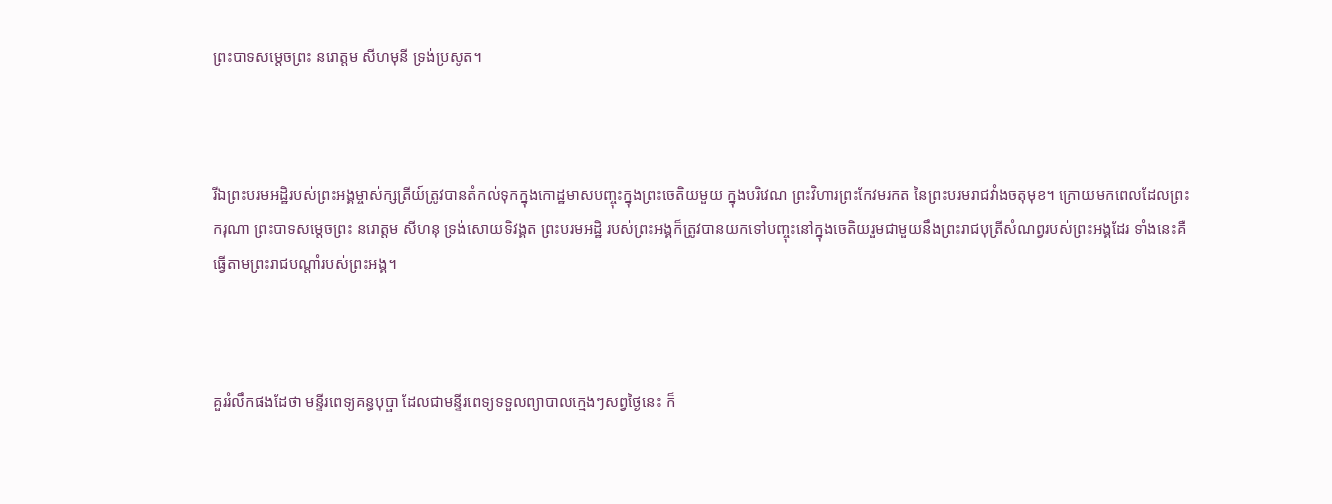ព្រះបាទសម្តេចព្រះ នរោត្តម សីហមុនី ទ្រង់ប្រសូត។



រីឯព្រះបរមអដ្ឋិរបស់ព្រះអង្គម្ចាស់ក្សត្រីយ៍ត្រូវបានតំកល់ទុកក្នុងកោដ្ឋមាសបញ្ចុះក្នុងព្រះចេតិយមួយ ក្នុងបរិវេណ ព្រះវិហារព្រះកែវមរកត នៃព្រះបរមរាជវាំងចតុមុខ។ ក្រោយមកពេលដែលព្រះករុណា ព្រះបាទសម្តេចព្រះ នរោត្តម សីហនុ ទ្រង់សោយទិវង្គត ព្រះបរមអដិ្ឋ របស់ព្រះអង្គក៏ត្រូវបានយកទៅបញ្ចុះនៅក្នុងចេតិយរួមជាមួយនឹងព្រះរាជបុត្រីសំណព្វរបស់ព្រះអង្គដែរ ទាំងនេះគឺធ្វើតាមព្រះរាជបណ្តាំរបស់ព្រះអង្គ។



គួររំលឹកផងដែថា មន្ទីរពេទ្យគន្ធបុប្ផា ដែលជាមន្ទីរពេទ្យទទួលព្យាបាលក្មេងៗសព្វថ្ងៃនេះ ក៏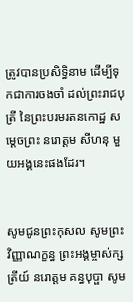ត្រូវបានប្រសិទ្ធិនាម ដើម្បីទុកជាការចងចាំ ដល់ព្រះរាជបុត្រី នៃព្រះបរមរតនកោដ្ឋ សម្តេចព្រះ នរោត្តម សីហនុ មួយអង្គនេះផងដែរ។


សូមជូនព្រះកុសល សូមព្រះវិញ្ញាណក្ខន្ធ ព្រះអង្គម្ចាស់ក្សត្រីយ៍ នរោត្តម គន្ធបុប្ផា សូម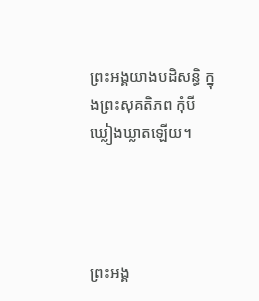ព្រះអង្គយាងបដិសន្ធិ ក្នុងព្រះសុគតិភព កុំបីឃ្លៀងឃ្លាតឡើយ។




ព្រះអង្គ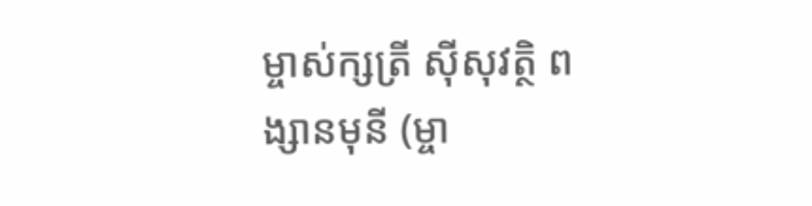ម្ចាស់ក្សត្រី ស៊ីសុវត្ថិ ពង្សានមុនី (ម្ចា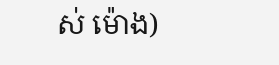ស់ ម៉ោង)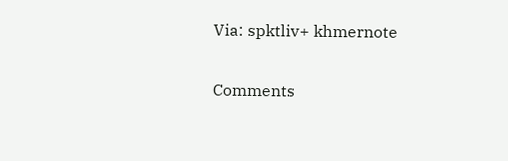Via: spktliv+ khmernote

Comments